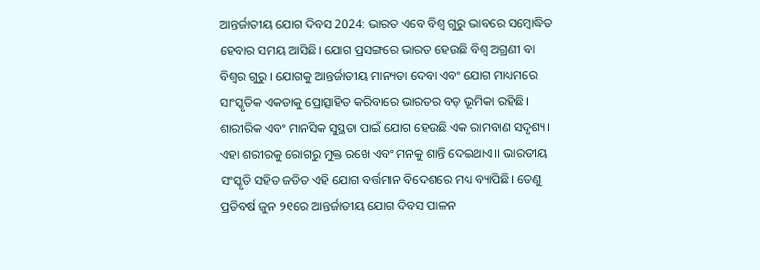ଆନ୍ତର୍ଜାତୀୟ ଯୋଗ ଦିବସ 2024: ଭାରତ ଏବେ ବିଶ୍ୱ ଗୁରୁ ଭାବରେ ସମ୍ବୋଦ୍ଧିତ ହେବାର ସମୟ ଆସିଛି। ଯୋଗ ପ୍ରସଙ୍ଗରେ ଭାରତ ହେଉଛି ବିଶ୍ୱ ଅଗ୍ରଣୀ ବା ବିଶ୍ବର ଗୁରୁ । ଯୋଗକୁ ଆନ୍ତର୍ଜାତୀୟ ମାନ୍ୟତା ଦେବା ଏବଂ ଯୋଗ ମାଧ୍ୟମରେ ସାଂସ୍କୃତିକ ଏକତାକୁ ପ୍ରୋତ୍ସାହିତ କରିବାରେ ଭାରତର ବଡ଼ ଭୂମିକା ରହିଛି। ଶାରୀରିକ ଏବଂ ମାନସିକ ସୁସ୍ଥତା ପାଇଁ ଯୋଗ ହେଉଛି ଏକ ରାମବାଣ ସଦୃଶ୍ୟ। ଏହା ଶରୀରକୁ ରୋଗରୁ ମୁକ୍ତ ରଖେ ଏବଂ ମନକୁ ଶାନ୍ତି ଦେଇଥାଏ।। ଭାରତୀୟ ସଂସ୍କୃତି ସହିତ ଜଡିତ ଏହି ଯୋଗ ବର୍ତ୍ତମାନ ବିଦେଶରେ ମଧ୍ୟ ବ୍ୟାପିଛି। ତେଣୁ ପ୍ରତିବର୍ଷ ଜୁନ ୨୧ରେ ଆନ୍ତର୍ଜାତୀୟ ଯୋଗ ଦିବସ ପାଳନ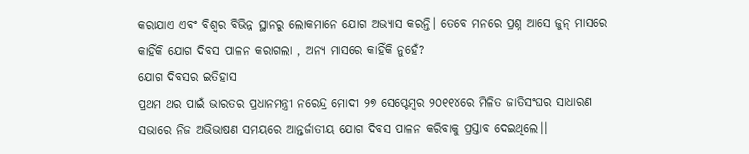କରାଯାଏ ଏବଂ ବିଶ୍ବର ବିଭିନ୍ନ ସ୍ଥାନରୁ ଲୋକମାନେ ଯୋଗ ଅଭ୍ୟାସ କରନ୍ତି। ତେବେ ମନରେ ପ୍ରଶ୍ନ ଆସେ ଜୁନ୍ ମାସରେ କାହିଁକି ଯୋଗ ଦିବସ ପାଳନ କରାଗଲା , ଅନ୍ୟ ମାସରେ କାହିଁକି ନୁହେଁ?
ଯୋଗ ଦିବସର ଇତିହାସ
ପ୍ରଥମ ଥର ପାଇଁ ଭାରତର ପ୍ରଧାନମନ୍ତ୍ରୀ ନରେନ୍ଦ୍ର ମୋଦୀ ୨୭ ସେପ୍ଟେମ୍ବର ୨୦୧୧୪ରେ ମିଳିତ ଜାତିସଂଘର ସାଧାରଣ ସଭାରେ ନିଜ ଅଭିଭାଷଣ ସମୟରେ ଆନ୍ତର୍ଜାତୀୟ ଯୋଗ ଦିବସ ପାଳନ କରିବାକୁ ପ୍ରସ୍ତାବ ଦେଇଥିଲେ।।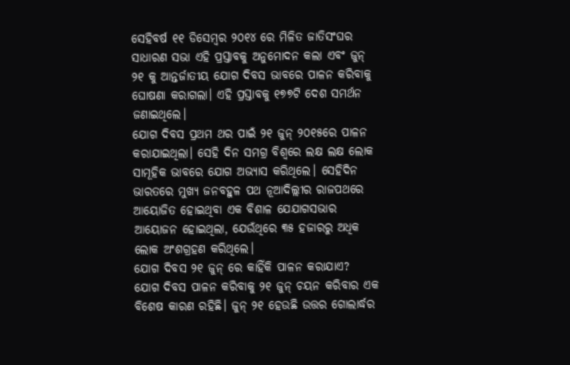ସେହିବର୍ଷ ୧୧ ଡିସେମ୍ବର ୨୦୧୪ ରେ ମିଳିତ ଜାତିସଂଘର ସାଧାରଣ ସଭା ଏହି ପ୍ରସ୍ତାବକୁ ଅନୁମୋଦନ କଲା ଏବଂ ଜୁନ୍ ୨୧ କୁ ଆନ୍ତର୍ଜାତୀୟ ଯୋଗ ଦିବସ ଭାବରେ ପାଳନ କରିବାକୁ ଘୋଷଣା କରାଗଲା। ଏହି ପ୍ରସ୍ତାବକୁ ୧୭୭ଟି ଦେଶ ସମର୍ଥନ ଜଣାଇଥିଲେ।
ଯୋଗ ଦିବସ ପ୍ରଥମ ଥର ପାଇଁ ୨୧ ଜୁନ୍ ୨୦୧୫ରେ ପାଳନ କରାଯାଇଥିଲା। ସେହି ଦିନ ସମଗ୍ର ବିଶ୍ୱରେ ଲକ୍ଷ ଲକ୍ଷ ଲୋକ ସାମୂହିକ ଭାବରେ ଯୋଗ ଅଭ୍ୟାସ କରିଥିଲେ। ସେହିଦିନ ଭାରତରେ ମୁଖ୍ୟ ଜନବହୁଳ ପଥ ନୂଆଦିଲ୍ଲୀର ରାଜପଥରେ ଆୟୋଜିତ ହୋଇଥିବା ଏକ ବିଶାଳ ଯେଯାଗସଭାର ଆୟୋଜନ ହୋଇଥିଲା, ଯେଉଁଥିରେ ୩୫ ହଜାରରୁ ଅଧିକ ଲୋକ ଅଂଶଗ୍ରହଣ କରିଥିଲେ।
ଯୋଗ ଦିବସ ୨୧ ଜୁନ୍ ରେ କାହିଁକି ପାଳନ କରାଯାଏ?
ଯୋଗ ଦିବସ ପାଳନ କରିବାକୁ ୨୧ ଜୁନ୍ ଚୟନ କରିବାର ଏକ ବିଶେଷ କାରଣ ରହିଛି। ଜୁନ୍ ୨୧ ହେଉଛି ଉତ୍ତର ଗୋଲାର୍ଦ୍ଧର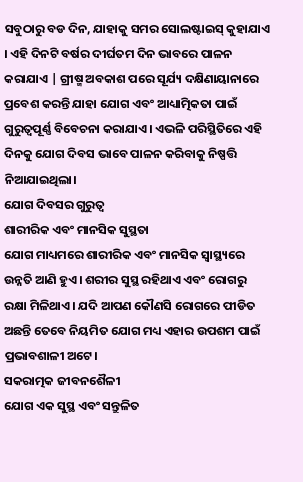ସବୁଠାରୁ ବଡ ଦିନ, ଯାହାକୁ ସମର ସୋଲଷ୍ଟାଇସ୍ କୁହାଯାଏ । ଏହି ଦିନଟି ବର୍ଷର ଦୀର୍ଘତମ ଦିନ ଭାବରେ ପାଳନ କରାଯାଏ | ଗ୍ରୀଷ୍ମ ଅବକାଶ ପରେ ସୂର୍ଯ୍ୟ ଦକ୍ଷିଣାୟାନାରେ ପ୍ରବେଶ କରନ୍ତି ଯାହା ଯୋଗ ଏବଂ ଆଧ୍ୟାତ୍ମିକତା ପାଇଁ ଗୁରୁତ୍ୱପୂର୍ଣ୍ଣ ବିବେଚନା କରାଯାଏ। ଏଭଳି ପରିସ୍ଥିତିରେ ଏହି ଦିନକୁ ଯୋଗ ଦିବସ ଭାବେ ପାଳନ କରିବାକୁ ନିଷ୍ପତ୍ତି ନିଆଯାଇଥିଲା।
ଯୋଗ ଦିବସର ଗୁରୁତ୍ୱ
ଶାରୀରିକ ଏବଂ ମାନସିକ ସୁସ୍ଥତା
ଯୋଗ ମାଧ୍ୟମରେ ଶାରୀରିକ ଏବଂ ମାନସିକ ସ୍ୱାସ୍ଥ୍ୟରେ ଉନ୍ନତି ଆଣି ହୁଏ। ଶରୀର ସୁସ୍ଥ ରହିଥାଏ ଏବଂ ରୋଗରୁ ରକ୍ଷା ମିଳିଥାଏ। ଯଦି ଆପଣ କୌଣସି ରୋଗରେ ପୀଡିତ ଅଛନ୍ତି ତେବେ ନିୟମିତ ଯୋଗ ମଧ୍ୟ ଏହାର ଉପଶମ ପାଇଁ ପ୍ରଭାବଶାଳୀ ଅଟେ।
ସକରାତ୍ମକ ଜୀବନଶୈଳୀ
ଯୋଗ ଏକ ସୁସ୍ଥ ଏବଂ ସନ୍ତୁଳିତ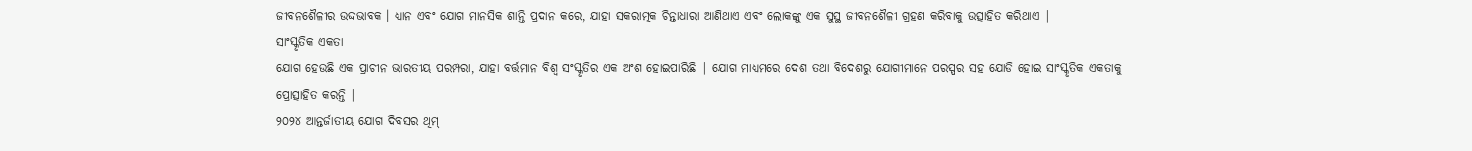ଜୀବନଶୈଳୀର ଉଦ୍ଦଭାବକ । ଧ୍ୟାନ ଏବଂ ଯୋଗ ମାନସିକ ଶାନ୍ତି ପ୍ରଦାନ କରେ, ଯାହା ସକରାତ୍ମକ ଚିନ୍ତାଧାରା ଆଣିଥାଏ ଏବଂ ଲୋକଙ୍କୁ ଏକ ସୁସ୍ଥ ଜୀବନଶୈଳୀ ଗ୍ରହଣ କରିବାକୁ ଉତ୍ସାହିତ କରିଥାଏ |
ସାଂସ୍କୃତିକ ଏକତା
ଯୋଗ ହେଉଛି ଏକ ପ୍ରାଚୀନ ଭାରତୀୟ ପରମ୍ପରା, ଯାହା ବର୍ତ୍ତମାନ ବିଶ୍ୱ ସଂସ୍କୃତିର ଏକ ଅଂଶ ହୋଇପାରିଛି | ଯୋଗ ମାଧ୍ୟମରେ ଦେଶ ତଥା ବିଦେଶରୁ ଯୋଗୀମାନେ ପରସ୍ପର ସହ ଯୋଡି ହୋଇ ସାଂସ୍କୃତିକ ଏକତାକୁ ପ୍ରୋତ୍ସାହିତ କରନ୍ତି |
୨୦୨୪ ଆନ୍ତର୍ଜାତୀୟ ଯୋଗ ଦିବସର ଥିମ୍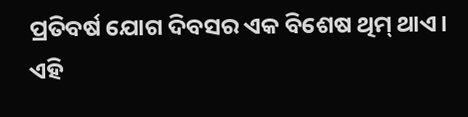ପ୍ରତିବର୍ଷ ଯୋଗ ଦିବସର ଏକ ବିଶେଷ ଥିମ୍ ଥାଏ। ଏହି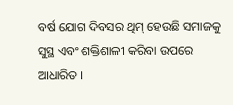ବର୍ଷ ଯୋଗ ଦିବସର ଥିମ୍ ହେଉଛି ସମାଜକୁ ସୁସ୍ଥ ଏବଂ ଶକ୍ତିଶାଳୀ କରିବା ଉପରେ ଆଧାରିତ ।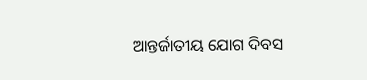ଆନ୍ତର୍ଜାତୀୟ ଯୋଗ ଦିବସ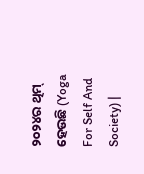୨୦୨୪ର ଥିମ୍ ହେଉଛି (Yoga For Self And Society) |